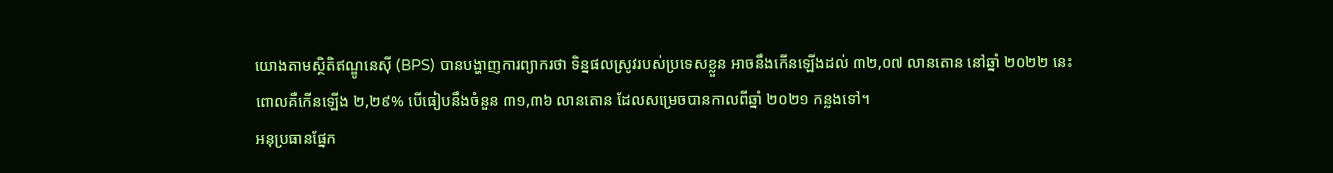យោងតាមស្ថិតិឥណ្ឌូនេស៊ី (BPS) បានបង្ហាញការព្យាករថា ទិន្នផលស្រូវរបស់ប្រទេសខ្លួន អាចនឹងកើនឡើងដល់ ៣២,០៧ លានតោន នៅឆ្នាំ ២០២២ នេះ ពោលគឺកើនឡើង ២,២៩% បើធៀបនឹងចំនួន ៣១,៣៦ លានតោន ដែលសម្រេចបានកាលពីឆ្នាំ ២០២១ កន្លងទៅ។
អនុប្រធានផ្នែក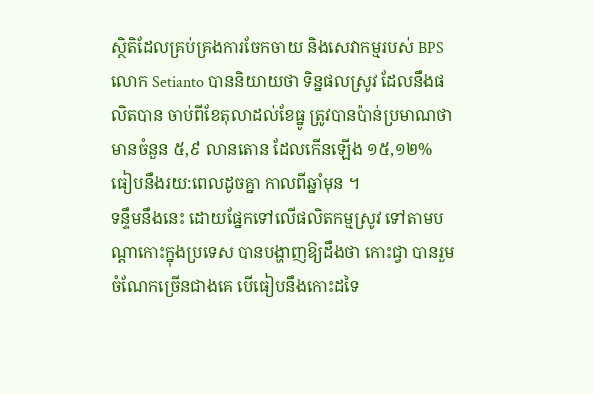ស្ថិតិដែលគ្រប់គ្រងការចែកចាយ និងសេវាកម្មរបស់ BPS លោក Setianto បាននិយាយថា ទិន្នផលស្រូវ ដែលនឹងផលិតបាន ចាប់ពីខែតុលាដល់ខែធ្នូ ត្រូវបានប៉ាន់ប្រមាណថា មានចំនួន ៥,៩ លានតោន ដែលកើនឡើង ១៥,១២% ធៀបនឹងរយ:ពេលដូចគ្នា កាលពីឆ្នាំមុន ។
ទន្ទឹមនឹងនេះ ដោយផ្នែកទៅលើផលិតកម្មស្រូវ ទៅតាមបណ្តាកោះក្នុងប្រទេស បានបង្ហាញឱ្យដឹងថា កោះជ្វា បានរួមចំណែកច្រើនជាងគេ បើធៀបនឹងកោះដទៃ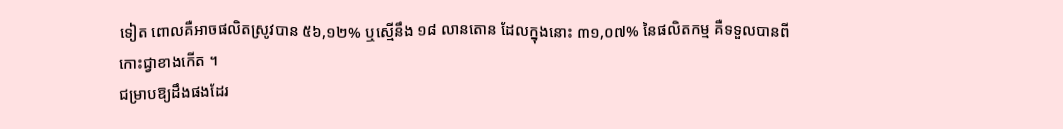ទៀត ពោលគឺអាចផលិតស្រូវបាន ៥៦,១២% ឬស្មើនឹង ១៨ លានតោន ដែលក្នុងនោះ ៣១,០៧% នៃផលិតកម្ម គឺទទួលបានពីកោះជ្វាខាងកើត ។
ជម្រាបឱ្យដឹងផងដែរ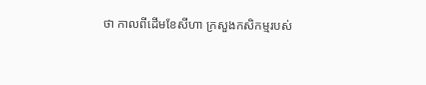ថា កាលពីដើមខែសីហា ក្រសួងកសិកម្មរបស់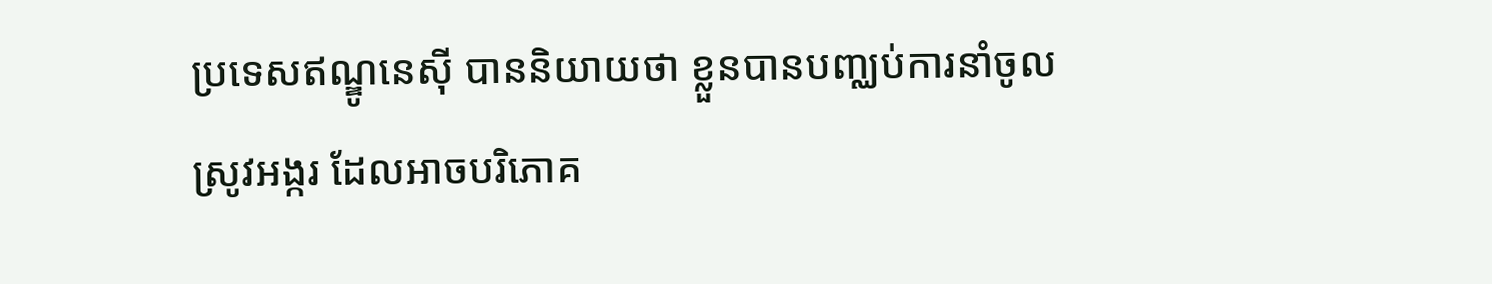ប្រទេសឥណ្ឌូនេស៊ី បាននិយាយថា ខ្លួនបានបញ្ឈប់ការនាំចូលស្រូវអង្ករ ដែលអាចបរិភោគ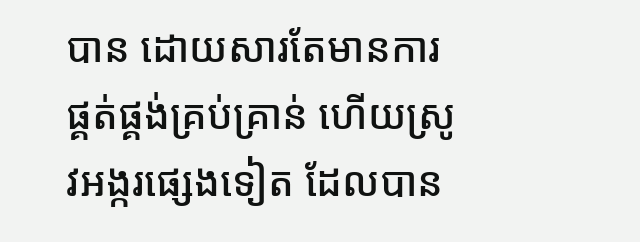បាន ដោយសារតែមានការផ្គត់ផ្គង់គ្រប់គ្រាន់ ហើយស្រូវអង្ករផ្សេងទៀត ដែលបាន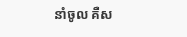នាំចូល គឺស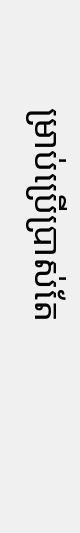ម្រាប់ប្រើប្រាស់តែ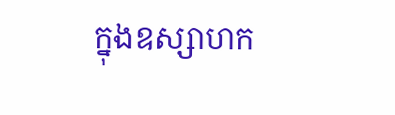ក្នុងឧស្សាហក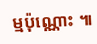ម្មប៉ុណ្ណោះ ៕